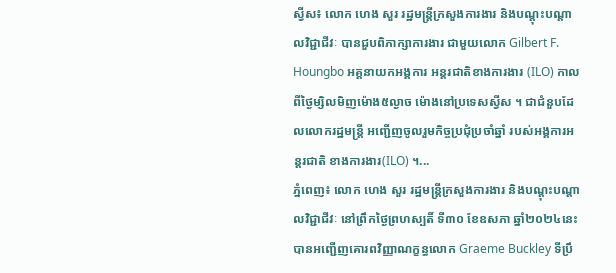ស្វីស៖ លោក ហេង សួរ រដ្ឋមន្ត្រីក្រសួងការងារ និងបណ្តុះបណ្តាលវិជ្ជាជីវៈ បានជួបពិភាក្សាការងារ ជាមួយលោក Gilbert F. Houngbo អគ្គនាយកអង្គការ អន្តរជាតិខាងការងារ (ILO) កាលពីថ្ងៃម្សិលមិញម៉ោង៥ល្ងាច ម៉ោងនៅប្រទេសស្វីស ។ ជាជំនួបដែលលោករដ្ឋមន្ត្រី អញ្ជើញចូលរួមកិច្ចប្រជុំប្រចាំឆ្នាំ របស់អង្គការអន្តរជាតិ ខាងការងារ(ILO) ។...
ភ្នំពេញ៖ លោក ហេង សួរ រដ្ឋមន្ត្រីក្រសួងការងារ និងបណ្តុះបណ្តាលវិជ្ជាជីវៈ នៅព្រឹកថ្ងៃព្រហស្បតិ៍ ទី៣០ ខែឧសភា ឆ្នាំ២០២៤នេះ បានអញ្ជើញគោរពវិញ្ញាណក្ខន្ធលោក Graeme Buckley ទីប្រឹ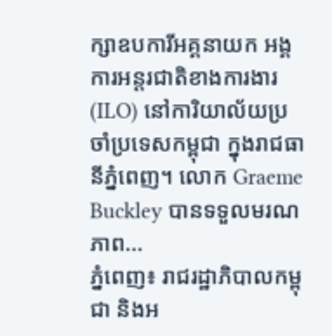ក្សាឧបការីអគ្គនាយក អង្គការអន្តរជាតិខាងការងារ (ILO) នៅការិយាល័យប្រចាំប្រទេសកម្ពុជា ក្នុងរាជធានីភ្នំពេញ។ លោក Graeme Buckley បានទទួលមរណភាព...
ភ្នំពេញ៖ រាជរដ្ឋាភិបាលកម្ពុជា និងអ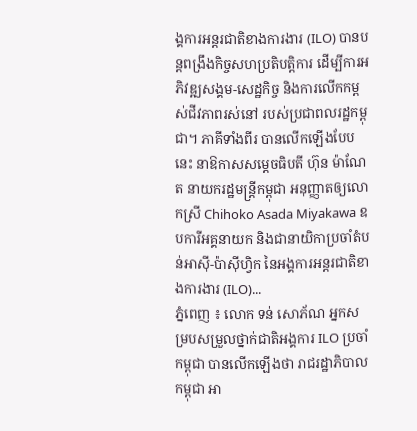ង្គការអន្តរជាតិខាងការងារ (ILO) បានបន្តពង្រឹងកិច្ចសហប្រតិបត្តិការ ដើម្បីការអភិវឌ្ឍសង្គម-សេដ្ឋកិច្ច និងការលើកកម្ពស់ជីវភាពរស់នៅ របស់ប្រជាពលរដ្ឋកម្ពុជា។ ភាគីទាំងពីរ បានលើកឡើងបែបនេះ នាឱកាសសម្តេចធិបតី ហ៊ុន ម៉ាណែត នាយករដ្ឋមន្រ្តីកម្ពុជា អនុញ្ញាតឲ្យលោកស្រី Chihoko Asada Miyakawa ឧបការីអគ្គនាយក និងជានាយិកាប្រចាំតំបន់អាស៊ី-ប៉ាស៊ីហ្វិក នៃអង្គការអន្តរជាតិខាងការងារ (ILO)...
ភ្នំពេញ ៖ លោក ទន់ សោភ័ណ អ្នកសម្របសម្រួលថ្នាក់ជាតិអង្គការ ILO ប្រចាំកម្ពុជា បានលើកឡើងថា រាជរដ្ឋាភិបាលកម្ពុជា អា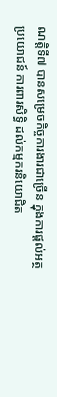ណត្តិទី៧ បានសម្រេចកិច្ចការងារជាច្រើន ក្នុងការផ្តល់អត្ថប្រយោជន៍ ការពារសិទ្ធិ ដល់កម្មករនិយោជិត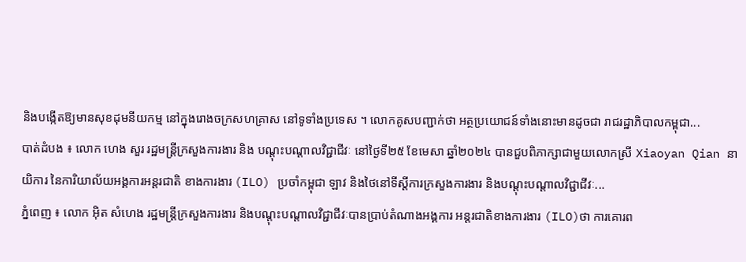និងបង្កើតឱ្យមានសុខដុមនីយកម្ម នៅក្នុងរោងចក្រសហគ្រាស នៅទូទាំងប្រទេស ។ លោកគូសបញ្ជាក់ថា អត្ថប្រយោជន៍ទាំងនោះមានដូចជា រាជរដ្ឋាភិបាលកម្ពុជា...
បាត់ដំបង ៖ លោក ហេង សួរ រដ្ឋមន្ត្រីក្រសួងការងារ និង បណ្តុះបណ្តាលវិជ្ជាជីវៈ នៅថ្ងៃទី២៥ ខែមេសា ឆ្នាំ២០២៤ បានជួបពិភាក្សាជាមួយលោកស្រី Xiaoyan Qian នាយិការ នៃការិយាល័យអង្គការអន្តរជាតិ ខាងការងារ (ILO) ប្រចាំកម្ពុជា ឡាវ និងថៃនៅទីស្តីការក្រសួងការងារ និងបណ្តុះបណ្តាលវិជ្ជាជីវៈ...
ភ្នំពេញ ៖ លោក អ៊ិត សំហេង រដ្ឋមន្ត្រីក្រសួងការងារ និងបណ្តុះបណ្តាលវិជ្ជាជីវៈបានប្រាប់តំណាងអង្គការ អន្តរជាតិខាងការងារ (ILO)ថា ការគោរព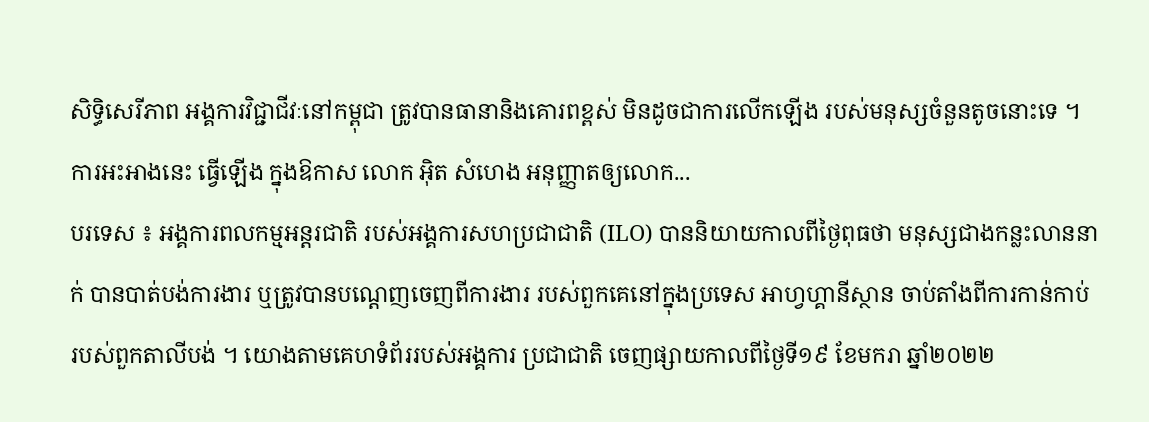សិទ្ធិសេរីភាព អង្គការវិជ្ជាជីវៈនៅកម្ពុជា ត្រូវបានធានានិងគោរពខ្ពស់ មិនដូចជាការលើកឡើង របស់មនុស្សចំនួនតូចនោះទេ ។ ការអះអាងនេះ ធ្វើឡើង ក្នុងឱកាស លោក អ៊ិត សំហេង អនុញ្ញាតឲ្យលោក...
បរទេស ៖ អង្គការពលកម្មអន្តរជាតិ របស់អង្គការសហប្រជាជាតិ (ILO) បាននិយាយកាលពីថ្ងៃពុធថា មនុស្សជាងកន្លះលាននាក់ បានបាត់បង់ការងារ ឬត្រូវបានបណ្តេញចេញពីការងារ របស់ពួកគេនៅក្នុងប្រទេស អាហ្វហ្គានីស្ថាន ចាប់តាំងពីការកាន់កាប់ របស់ពួកតាលីបង់ ។ យោងតាមគេហទំព័ររបស់អង្គការ ប្រជាជាតិ ចេញផ្សាយកាលពីថ្ងៃទី១៩ ខែមករា ឆ្នាំ២០២២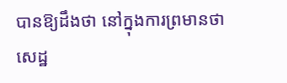បានឱ្យដឹងថា នៅក្នុងការព្រមានថា សេដ្ឋ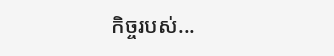កិច្ចរបស់...